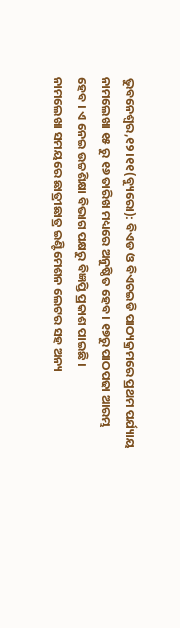ଭୁବନେଶ୍ବର,୧୨।୧୧(ବ୍ୟୁରୋ): ବିଏଡ ଓ ବିଏଚଇଡି ପାଠ୍ୟକ୍ରମରେ ପ୍ରଥମ ପର୍ଯ୍ୟାୟ ନାମଲେଖା ୧୫ ରୁ ୧୬ ତାରିଖ ମଧ୍ୟରେ ଅନୁଷ୍ଠିତ ହେବ । ୧୭ରୁ ପାଠପଢା ଆରମ୍ଭ ହେବ । ଏ ନେଇ ଉଚ୍ଚଶିକ୍ଷା ବିଭାଗ ପକ୍ଷରୁ ବିଜ୍ଞପ୍ତି ପ୍ରକାଶ ପାଇଛି ।
ନାମଲେଖା ସମୟରେ ଛାତ୍ରୀଛାତ୍ର ଇଣ୍ଟିମେଶନ ଲେଟର ସହ ଅନ୍ୟ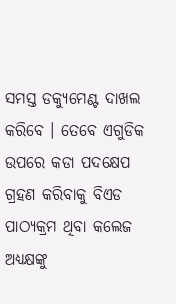ସମସ୍ତ ଡକ୍ୟୁମେଣ୍ଟ ଦାଖଲ କରିବେ । ତେବେ ଏଗୁଡିକ ଉପରେ କଡା ପଦକ୍ଷେପ ଗ୍ରହଣ କରିବାକୁ ବିଏଡ ପାଠ୍ୟକ୍ରମ ଥିବା କଲେଜ ଅଧ୍ୟକ୍ଷଙ୍କୁ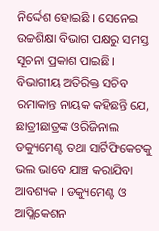ନିର୍ଦ୍ଦେଶ ହୋଇଛି । ସେନେଇ ଉଚ୍ଚଶିକ୍ଷା ବିଭାଗ ପକ୍ଷରୁ ସମସ୍ତ ସୂଚନା ପ୍ରକାଶ ପାଇଛି। ବିଭାଗୀୟ ଅତିରିକ୍ତ ସଚିବ ରମାକାନ୍ତ ନାୟକ କହିଛନ୍ତି ଯେ, ଛାତ୍ରୀଛାତ୍ରଙ୍କ ଓରିଜିନାଲ ଡକ୍ୟୁମେଣ୍ଟ ତଥା ସାର୍ଟିଫିକେଟକୁ ଭଲ ଭାବେ ଯାଞ୍ଚ କରାଯିବା ଆବଶ୍ୟକ । ଡକ୍ୟୁମେଣ୍ଟ ଓ ଆପ୍ଲିକେଶନ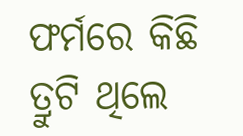ଫର୍ମରେ କିଛି ତ୍ରୁଟି ଥିଲେ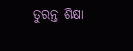ତୁରନ୍ତ ଶିକ୍ଷା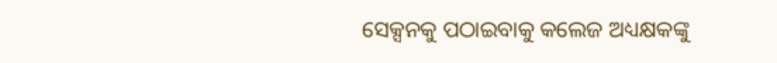ସେକ୍ସନକୁ ପଠାଇବାକୁ କଲେଜ ଅଧ୍ୟକ୍ଷକଙ୍କୁ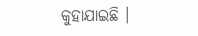କୁହାଯାଇଛି ।